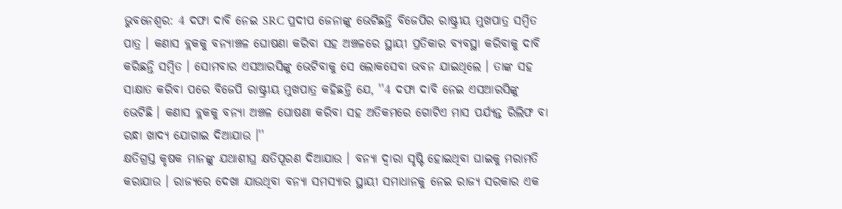ଭୁବନେଶ୍ବର: 4 ଦଫା ଦାବି ନେଇ SRC ପ୍ରଦୀପ ଜେନାଙ୍କୁ ଭେଟିଛନ୍ତି ବିଜେପିର ରାଷ୍ଟ୍ରୀୟ ମୁଖପାତ୍ର ସମ୍ବିତ ପାତ୍ର । କଣାସ ବ୍ଲକକୁ ବନ୍ୟାଞ୍ଚଳ ଘୋଷଣା କରିବା ସହ ଅଞ୍ଚଳରେ ସ୍ଥାୟୀ ପ୍ରତିକାର ବ୍ୟବସ୍ଥା କରିବାକୁ ଦାବି କରିଛନ୍ତି ସମ୍ବିତ । ସୋମବାର ଏସଆରସିଙ୍କୁ ଭେଟିବାକୁ ସେ ଲୋକସେବା ଭବନ ଯାଇଥିଲେ । ତାଙ୍କ ସହ ସାକ୍ଷାତ କରିବା ପରେ ବିଜେପି ରାଷ୍ଟ୍ରୀୟ ମୁଖପାତ୍ର କହିଛନ୍ତି ଯେ, ''4 ଦଫା ଦାବି ନେଇ ଏସଆରସିଙ୍କୁ ଭେଟିଛି । କଣାସ ବ୍ଲକକୁ ବନ୍ୟା ଅଞ୍ଚଳ ଘୋଷଣା କରିବା ସହ ଅତିକମରେ ଗୋଟିଏ ମାସ ପର୍ଯ୍ୟନ୍ତ ରିଲିଫ ବା ରନ୍ଧା ଖାଦ୍ୟ ଯୋଗାଇ ଦିଆଯାଉ ।''
କ୍ଷତିଗ୍ରସ୍ତ କୃଷକ ମାନଙ୍କୁ ଯଥାଶୀଘ୍ର କ୍ଷତିପୂରଣ ଦିଆଯାଉ । ବନ୍ୟା ଦ୍ବାରା ସୃଷ୍ଟି ହୋଇଥିବା ଘାଇକୁ ମରାମତି କରାଯାଉ । ରାଜ୍ୟରେ ଦେଖା ଯାଉଥିବା ବନ୍ୟା ସମସ୍ୟାର ସ୍ଥାୟୀ ସମାଧାନକୁ ନେଇ ରାଜ୍ୟ ସରକାର ଏକ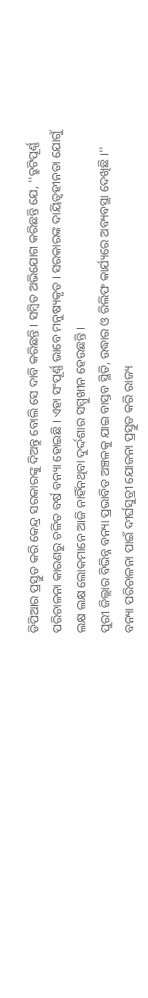ଡିପିଆର ପ୍ରସ୍ତୁତ କରି କେନ୍ଦ୍ର ସରକାରଙ୍କୁ ଦିଅନ୍ତୁ ବୋଲି ସେ ଦାବି କରିଛନ୍ତି । ସମ୍ବିତ ଅଭିଯୋଗ କରିଛନ୍ତି ଯେ, ''ତ୍ରୁଟିପୂର୍ଣ୍ଣ ପରିଚାଳନା କାରଣରୁ ଚଳିତ ବର୍ଷ ବନ୍ୟା ହୋଇଛି । ଏହା ସଂପୂର୍ଣ୍ଣ ଭାବେ ମନୁଷ୍ୟକୃତ । ସରକାରଙ୍କ ଦାୟିତ୍ବହୀନତା ଯୋଗୁଁ ଲକ୍ଷ ଲକ୍ଷ ଲୋକମାନେ ଆଜି ନାହିଁନଥିବା ଦୁର୍ଦ୍ଦଶାର ସମ୍ମୁଖୀନ ହେଉଛନ୍ତି ।
ପୁରୀ ଜିଲ୍ଲାର ବିଭିନ୍ନ ବନ୍ୟା ପ୍ରଭାବିତ ଅଞ୍ଚଳକୁ ଯାଇ ବାସ୍ତବ ସ୍ଥିତି, ଉଦ୍ଧାର ଓ ରିଲିଫ କାର୍ଯ୍ୟରେ ଅବ୍ୟବସ୍ଥା ଦେଖିଛି ।'' ବନ୍ୟା ପରିଚାଳନା ପାଇଁ ଦୀର୍ଘସୁତ୍ରୀ ଯୋଜନା ପ୍ରସ୍ତୁତ କରି ରାଜ୍ୟ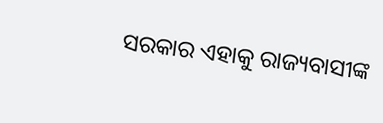ସରକାର ଏହାକୁ ରାଜ୍ୟବାସୀଙ୍କ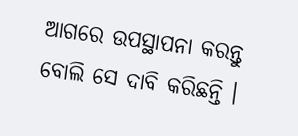ଆଗରେ ଉପସ୍ଥାପନା କରନ୍ତୁ ବୋଲି ସେ ଦାବି କରିଛନ୍ତି ।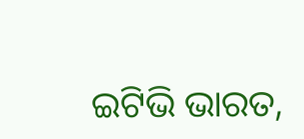ଇଟିଭି ଭାରତ,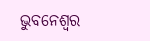ଭୁବନେଶ୍ବର